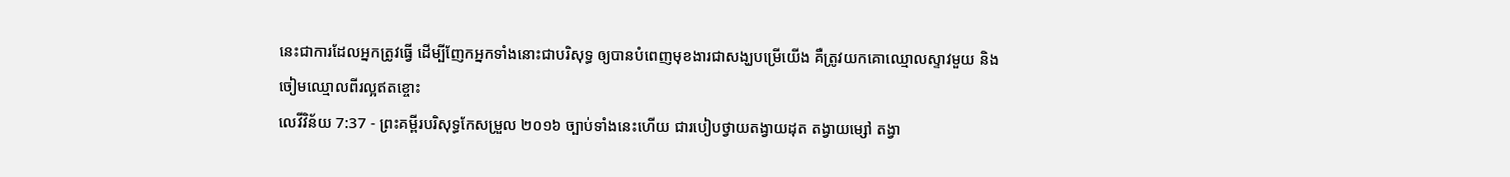នេះជាការដែលអ្នកត្រូវធ្វើ ដើម្បីញែកអ្នកទាំងនោះជាបរិសុទ្ធ ឲ្យបានបំពេញមុខងារជាសង្ឃបម្រើយើង គឺត្រូវយកគោឈ្មោលស្ទាវមួយ និងចៀមឈ្មោលពីរល្អឥតខ្ចោះ
លេវីវិន័យ 7:37 - ព្រះគម្ពីរបរិសុទ្ធកែសម្រួល ២០១៦ ច្បាប់ទាំងនេះហើយ ជារបៀបថ្វាយតង្វាយដុត តង្វាយម្សៅ តង្វា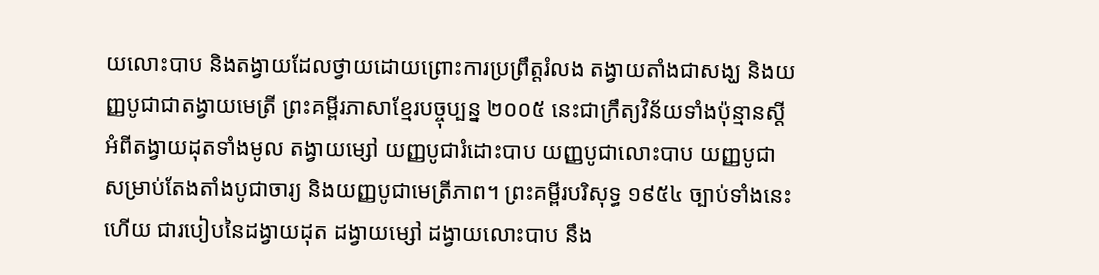យលោះបាប និងតង្វាយដែលថ្វាយដោយព្រោះការប្រព្រឹត្តរំលង តង្វាយតាំងជាសង្ឃ និងយញ្ញបូជាជាតង្វាយមេត្រី ព្រះគម្ពីរភាសាខ្មែរបច្ចុប្បន្ន ២០០៥ នេះជាក្រឹត្យវិន័យទាំងប៉ុន្មានស្ដីអំពីតង្វាយដុតទាំងមូល តង្វាយម្សៅ យញ្ញបូជារំដោះបាប យញ្ញបូជាលោះបាប យញ្ញបូជាសម្រាប់តែងតាំងបូជាចារ្យ និងយញ្ញបូជាមេត្រីភាព។ ព្រះគម្ពីរបរិសុទ្ធ ១៩៥៤ ច្បាប់ទាំងនេះហើយ ជារបៀបនៃដង្វាយដុត ដង្វាយម្សៅ ដង្វាយលោះបាប នឹង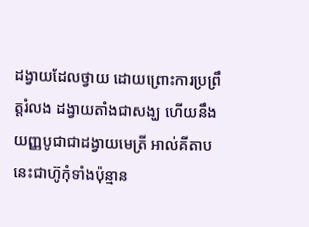ដង្វាយដែលថ្វាយ ដោយព្រោះការប្រព្រឹត្តរំលង ដង្វាយតាំងជាសង្ឃ ហើយនឹងយញ្ញបូជាជាដង្វាយមេត្រី អាល់គីតាប នេះជាហ៊ូកុំទាំងប៉ុន្មាន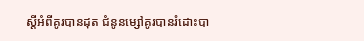ស្តីអំពីគូរបានដុត ជំនូនម្សៅគូរបានរំដោះបា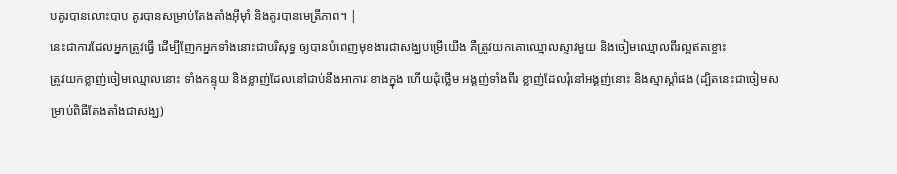បគូរបានលោះបាប គូរបានសម្រាប់តែងតាំងអ៊ីមុាំ និងគូរបានមេត្រីភាព។ |
នេះជាការដែលអ្នកត្រូវធ្វើ ដើម្បីញែកអ្នកទាំងនោះជាបរិសុទ្ធ ឲ្យបានបំពេញមុខងារជាសង្ឃបម្រើយើង គឺត្រូវយកគោឈ្មោលស្ទាវមួយ និងចៀមឈ្មោលពីរល្អឥតខ្ចោះ
ត្រូវយកខ្លាញ់ចៀមឈ្មោលនោះ ទាំងកន្ទុយ និងខ្លាញ់ដែលនៅជាប់នឹងអាការៈខាងក្នុង ហើយដុំថ្លើម អង្គញ់ទាំងពីរ ខ្លាញ់ដែលរុំនៅអង្គញ់នោះ និងស្មាស្តាំផង (ដ្បិតនេះជាចៀមសម្រាប់ពិធីតែងតាំងជាសង្ឃ)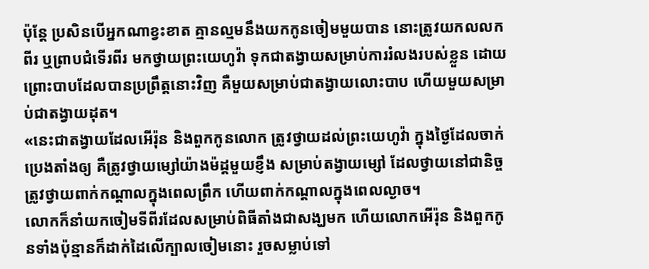ប៉ុន្តែ ប្រសិនបើអ្នកណាខ្វះខាត គ្មានល្មមនឹងយកកូនចៀមមួយបាន នោះត្រូវយកលលកពីរ ឬព្រាបជំទើរពីរ មកថ្វាយព្រះយេហូវ៉ា ទុកជាតង្វាយសម្រាប់ការរំលងរបស់ខ្លួន ដោយព្រោះបាបដែលបានប្រព្រឹត្តនោះវិញ គឺមួយសម្រាប់ជាតង្វាយលោះបាប ហើយមួយសម្រាប់ជាតង្វាយដុត។
«នេះជាតង្វាយដែលអើរ៉ុន និងពួកកូនលោក ត្រូវថ្វាយដល់ព្រះយេហូវ៉ា ក្នុងថ្ងៃដែលចាក់ប្រេងតាំងឲ្យ គឺត្រូវថ្វាយម្សៅយ៉ាងម៉ដ្តមួយខ្ញឹង សម្រាប់តង្វាយម្សៅ ដែលថ្វាយនៅជានិច្ច ត្រូវថ្វាយពាក់កណ្ដាលក្នុងពេលព្រឹក ហើយពាក់កណ្ដាលក្នុងពេលល្ងាច។
លោកក៏នាំយកចៀមទីពីរដែលសម្រាប់ពិធីតាំងជាសង្ឃមក ហើយលោកអើរ៉ុន និងពួកកូនទាំងប៉ុន្មានក៏ដាក់ដៃលើក្បាលចៀមនោះ រួចសម្លាប់ទៅ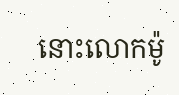នោះលោកម៉ូ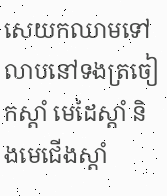សេយកឈាមទៅលាបនៅទងត្រចៀកស្តាំ មេដៃស្តាំ និងមេជើងស្តាំ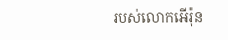របស់លោកអើរ៉ុន